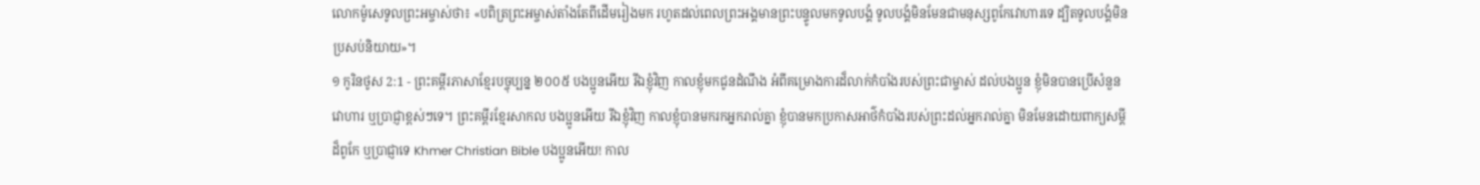លោកម៉ូសេទូលព្រះអម្ចាស់ថា៖ «បពិត្រព្រះអម្ចាស់តាំងតែពីដើមរៀងមក រហូតដល់ពេលព្រះអង្គមានព្រះបន្ទូលមកទូលបង្គំ ទូលបង្គំមិនមែនជាមនុស្សពូកែវោហារទេ ដ្បិតទូលបង្គំមិនប្រសប់និយាយ»។
១ កូរិនថូស 2:1 - ព្រះគម្ពីរភាសាខ្មែរបច្ចុប្បន្ន ២០០៥ បងប្អូនអើយ រីឯខ្ញុំវិញ កាលខ្ញុំមកជូនដំណឹង អំពីគម្រោងការដ៏លាក់កំបាំងរបស់ព្រះជាម្ចាស់ ដល់បងប្អូន ខ្ញុំមិនបានប្រើសំនួនវោហារ ឬប្រាជ្ញាខ្ពស់ៗទេ។ ព្រះគម្ពីរខ្មែរសាកល បងប្អូនអើយ រីឯខ្ញុំវិញ កាលខ្ញុំបានមករកអ្នករាល់គ្នា ខ្ញុំបានមកប្រកាសអាថ៌កំបាំងរបស់ព្រះដល់អ្នករាល់គ្នា មិនមែនដោយពាក្យសម្ដីដ៏ពូកែ ឬប្រាជ្ញាទេ Khmer Christian Bible បងប្អូនអើយ! កាល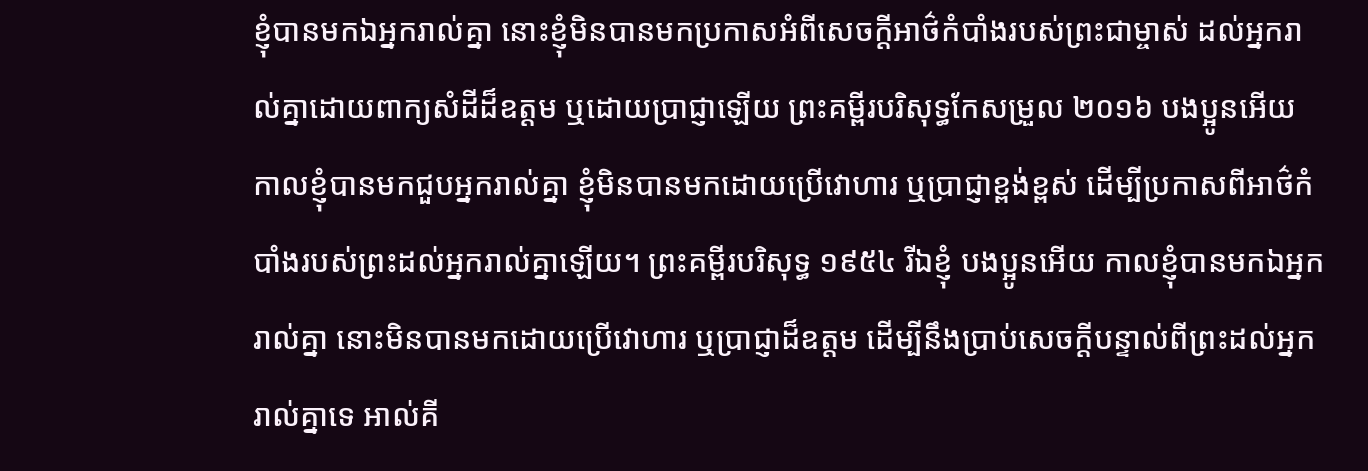ខ្ញុំបានមកឯអ្នករាល់គ្នា នោះខ្ញុំមិនបានមកប្រកាសអំពីសេចក្ដីអាថ៌កំបាំងរបស់ព្រះជាម្ចាស់ ដល់អ្នករាល់គ្នាដោយពាក្យសំដីដ៏ឧត្ដម ឬដោយប្រាជ្ញាឡើយ ព្រះគម្ពីរបរិសុទ្ធកែសម្រួល ២០១៦ បងប្អូនអើយ កាលខ្ញុំបានមកជួបអ្នករាល់គ្នា ខ្ញុំមិនបានមកដោយប្រើវោហារ ឬប្រាជ្ញាខ្ពង់ខ្ពស់ ដើម្បីប្រកាសពីអាថ៌កំបាំងរបស់ព្រះដល់អ្នករាល់គ្នាឡើយ។ ព្រះគម្ពីរបរិសុទ្ធ ១៩៥៤ រីឯខ្ញុំ បងប្អូនអើយ កាលខ្ញុំបានមកឯអ្នករាល់គ្នា នោះមិនបានមកដោយប្រើវោហារ ឬប្រាជ្ញាដ៏ឧត្តម ដើម្បីនឹងប្រាប់សេចក្ដីបន្ទាល់ពីព្រះដល់អ្នករាល់គ្នាទេ អាល់គី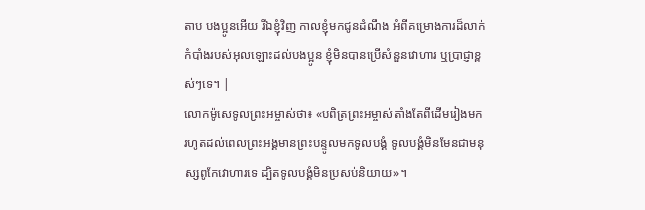តាប បងប្អូនអើយ រីឯខ្ញុំវិញ កាលខ្ញុំមកជូនដំណឹង អំពីគម្រោងការដ៏លាក់កំបាំងរបស់អុលឡោះដល់បងប្អូន ខ្ញុំមិនបានប្រើសំនួនវោហារ ឬប្រាជ្ញាខ្ពស់ៗទេ។ |
លោកម៉ូសេទូលព្រះអម្ចាស់ថា៖ «បពិត្រព្រះអម្ចាស់តាំងតែពីដើមរៀងមក រហូតដល់ពេលព្រះអង្គមានព្រះបន្ទូលមកទូលបង្គំ ទូលបង្គំមិនមែនជាមនុស្សពូកែវោហារទេ ដ្បិតទូលបង្គំមិនប្រសប់និយាយ»។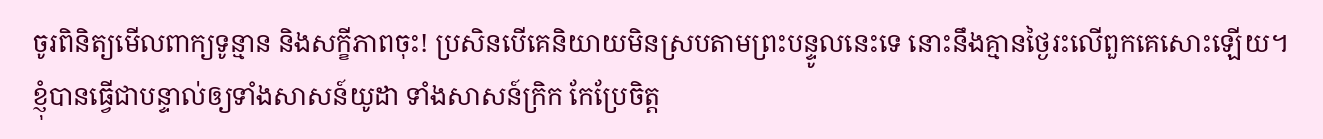ចូរពិនិត្យមើលពាក្យទូន្មាន និងសក្ខីភាពចុះ! ប្រសិនបើគេនិយាយមិនស្របតាមព្រះបន្ទូលនេះទេ នោះនឹងគ្មានថ្ងៃរះលើពួកគេសោះឡើយ។
ខ្ញុំបានធ្វើជាបន្ទាល់ឲ្យទាំងសាសន៍យូដា ទាំងសាសន៍ក្រិក កែប្រែចិត្ត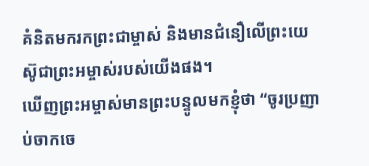គំនិតមករកព្រះជាម្ចាស់ និងមានជំនឿលើព្រះយេស៊ូជាព្រះអម្ចាស់របស់យើងផង។
ឃើញព្រះអម្ចាស់មានព្រះបន្ទូលមកខ្ញុំថា “ចូរប្រញាប់ចាកចេ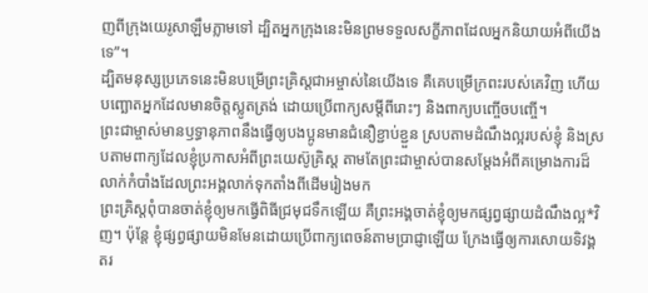ញពីក្រុងយេរូសាឡឹមភ្លាមទៅ ដ្បិតអ្នកក្រុងនេះមិនព្រមទទួលសក្ខីភាពដែលអ្នកនិយាយអំពីយើងទេ”។
ដ្បិតមនុស្សប្រភេទនេះមិនបម្រើព្រះគ្រិស្តជាអម្ចាស់នៃយើងទេ គឺគេបម្រើក្រពះរបស់គេវិញ ហើយបញ្ឆោតអ្នកដែលមានចិត្តស្លូតត្រង់ ដោយប្រើពាក្យសម្ដីពីរោះៗ និងពាក្យបញ្ចើចបញ្ចើ។
ព្រះជាម្ចាស់មានឫទ្ធានុភាពនឹងធ្វើឲ្យបងប្អូនមានជំនឿខ្ជាប់ខ្ជួន ស្របតាមដំណឹងល្អរបស់ខ្ញុំ និងស្របតាមពាក្យដែលខ្ញុំប្រកាសអំពីព្រះយេស៊ូគ្រិស្ត តាមតែព្រះជាម្ចាស់បានសម្តែងអំពីគម្រោងការដ៏លាក់កំបាំងដែលព្រះអង្គលាក់ទុកតាំងពីដើមរៀងមក
ព្រះគ្រិស្តពុំបានចាត់ខ្ញុំឲ្យមកធ្វើពិធីជ្រមុជទឹកឡើយ គឺព្រះអង្គចាត់ខ្ញុំឲ្យមកផ្សព្វផ្សាយដំណឹងល្អ*វិញ។ ប៉ុន្តែ ខ្ញុំផ្សព្វផ្សាយមិនមែនដោយប្រើពាក្យពេចន៍តាមប្រាជ្ញាឡើយ ក្រែងធ្វើឲ្យការសោយទិវង្គតរ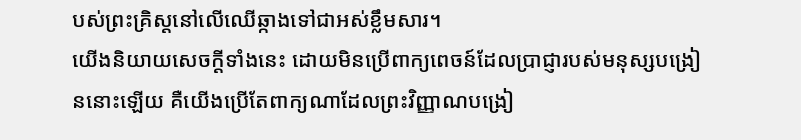បស់ព្រះគ្រិស្តនៅលើឈើឆ្កាងទៅជាអស់ខ្លឹមសារ។
យើងនិយាយសេចក្ដីទាំងនេះ ដោយមិនប្រើពាក្យពេចន៍ដែលប្រាជ្ញារបស់មនុស្សបង្រៀននោះឡើយ គឺយើងប្រើតែពាក្យណាដែលព្រះវិញ្ញាណបង្រៀ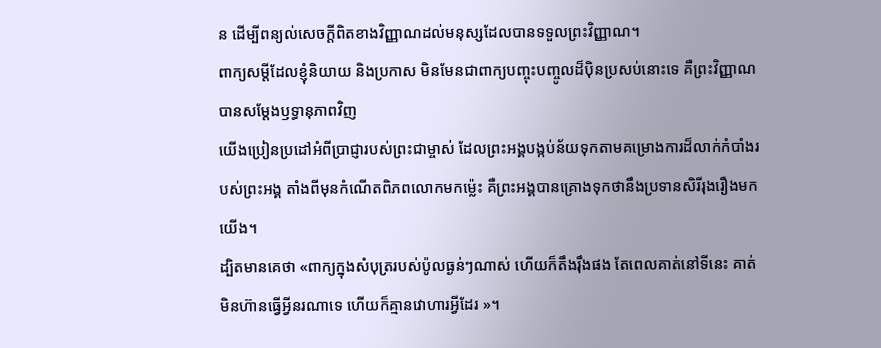ន ដើម្បីពន្យល់សេចក្ដីពិតខាងវិញ្ញាណដល់មនុស្សដែលបានទទួលព្រះវិញ្ញាណ។
ពាក្យសម្ដីដែលខ្ញុំនិយាយ និងប្រកាស មិនមែនជាពាក្យបញ្ចុះបញ្ចូលដ៏ប៉ិនប្រសប់នោះទេ គឺព្រះវិញ្ញាណបានសម្តែងឫទ្ធានុភាពវិញ
យើងប្រៀនប្រដៅអំពីប្រាជ្ញារបស់ព្រះជាម្ចាស់ ដែលព្រះអង្គបង្កប់ន័យទុកតាមគម្រោងការដ៏លាក់កំបាំងរបស់ព្រះអង្គ តាំងពីមុនកំណើតពិភពលោកមកម៉្លេះ គឺព្រះអង្គបានគ្រោងទុកថានឹងប្រទានសិរីរុងរឿងមកយើង។
ដ្បិតមានគេថា «ពាក្យក្នុងសំបុត្ររបស់ប៉ូលធ្ងន់ៗណាស់ ហើយក៏តឹងរ៉ឹងផង តែពេលគាត់នៅទីនេះ គាត់មិនហ៊ានធ្វើអ្វីនរណាទេ ហើយក៏គ្មានវោហារអ្វីដែរ »។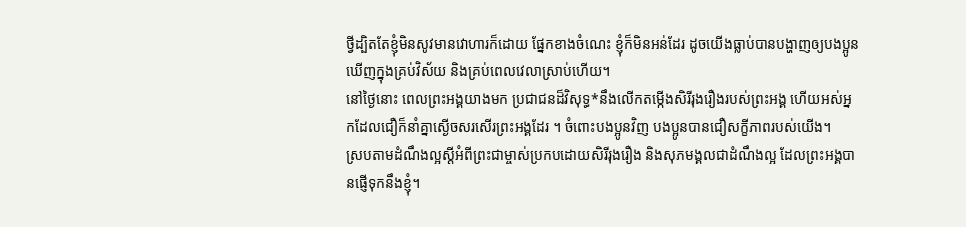ថ្វីដ្បិតតែខ្ញុំមិនសូវមានវោហារក៏ដោយ ផ្នែកខាងចំណេះ ខ្ញុំក៏មិនអន់ដែរ ដូចយើងធ្លាប់បានបង្ហាញឲ្យបងប្អូនឃើញក្នុងគ្រប់វិស័យ និងគ្រប់ពេលវេលាស្រាប់ហើយ។
នៅថ្ងៃនោះ ពេលព្រះអង្គយាងមក ប្រជាជនដ៏វិសុទ្ធ*នឹងលើកតម្កើងសិរីរុងរឿងរបស់ព្រះអង្គ ហើយអស់អ្នកដែលជឿក៏នាំគ្នាស្ងើចសរសើរព្រះអង្គដែរ ។ ចំពោះបងប្អូនវិញ បងប្អូនបានជឿសក្ខីភាពរបស់យើង។
ស្របតាមដំណឹងល្អស្ដីអំពីព្រះជាម្ចាស់ប្រកបដោយសិរីរុងរឿង និងសុភមង្គលជាដំណឹងល្អ ដែលព្រះអង្គបានផ្ញើទុកនឹងខ្ញុំ។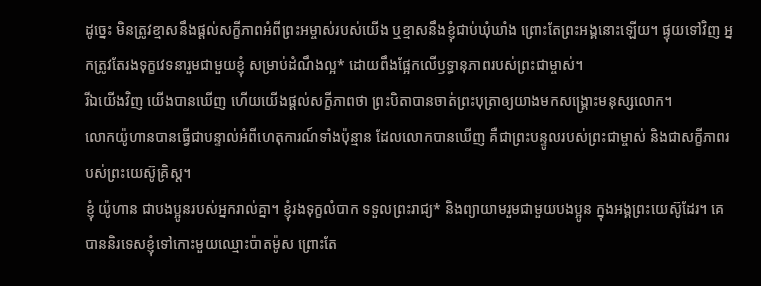ដូច្នេះ មិនត្រូវខ្មាសនឹងផ្ដល់សក្ខីភាពអំពីព្រះអម្ចាស់របស់យើង ឬខ្មាសនឹងខ្ញុំជាប់ឃុំឃាំង ព្រោះតែព្រះអង្គនោះឡើយ។ ផ្ទុយទៅវិញ អ្នកត្រូវតែរងទុក្ខវេទនារួមជាមួយខ្ញុំ សម្រាប់ដំណឹងល្អ* ដោយពឹងផ្អែកលើឫទ្ធានុភាពរបស់ព្រះជាម្ចាស់។
រីឯយើងវិញ យើងបានឃើញ ហើយយើងផ្ដល់សក្ខីភាពថា ព្រះបិតាបានចាត់ព្រះបុត្រាឲ្យយាងមកសង្គ្រោះមនុស្សលោក។
លោកយ៉ូហានបានធ្វើជាបន្ទាល់អំពីហេតុការណ៍ទាំងប៉ុន្មាន ដែលលោកបានឃើញ គឺជាព្រះបន្ទូលរបស់ព្រះជាម្ចាស់ និងជាសក្ខីភាពរបស់ព្រះយេស៊ូគ្រិស្ត។
ខ្ញុំ យ៉ូហាន ជាបងប្អូនរបស់អ្នករាល់គ្នា។ ខ្ញុំរងទុក្ខលំបាក ទទួលព្រះរាជ្យ* និងព្យាយាមរួមជាមួយបងប្អូន ក្នុងអង្គព្រះយេស៊ូដែរ។ គេបាននិរទេសខ្ញុំទៅកោះមួយឈ្មោះប៉ាតម៉ូស ព្រោះតែ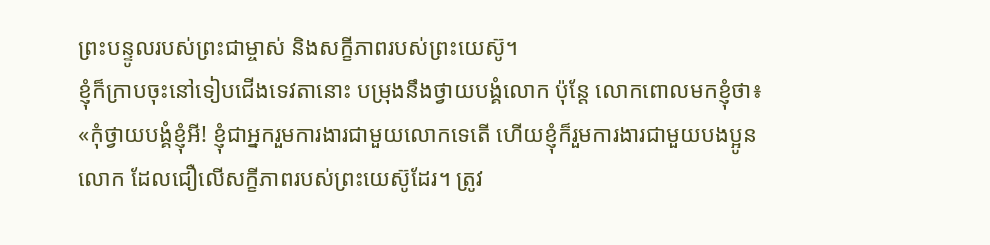ព្រះបន្ទូលរបស់ព្រះជាម្ចាស់ និងសក្ខីភាពរបស់ព្រះយេស៊ូ។
ខ្ញុំក៏ក្រាបចុះនៅទៀបជើងទេវតានោះ បម្រុងនឹងថ្វាយបង្គំលោក ប៉ុន្តែ លោកពោលមកខ្ញុំថា៖ «កុំថ្វាយបង្គំខ្ញុំអី! ខ្ញុំជាអ្នករួមការងារជាមួយលោកទេតើ ហើយខ្ញុំក៏រួមការងារជាមួយបងប្អូនលោក ដែលជឿលើសក្ខីភាពរបស់ព្រះយេស៊ូដែរ។ ត្រូវ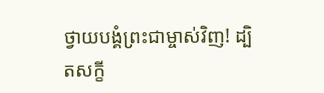ថ្វាយបង្គំព្រះជាម្ចាស់វិញ! ដ្បិតសក្ខី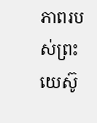ភាពរបស់ព្រះយេស៊ូ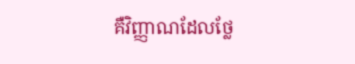គឺវិញ្ញាណដែលថ្លែ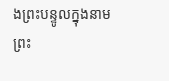ងព្រះបន្ទូលក្នុងនាមព្រះ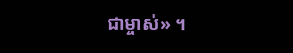ជាម្ចាស់» ។